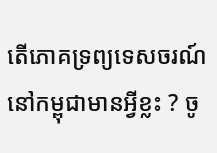តើភោគទ្រព្យទេសចរណ៍នៅកម្ពុជាមានអ្វីខ្លះ ? ចូ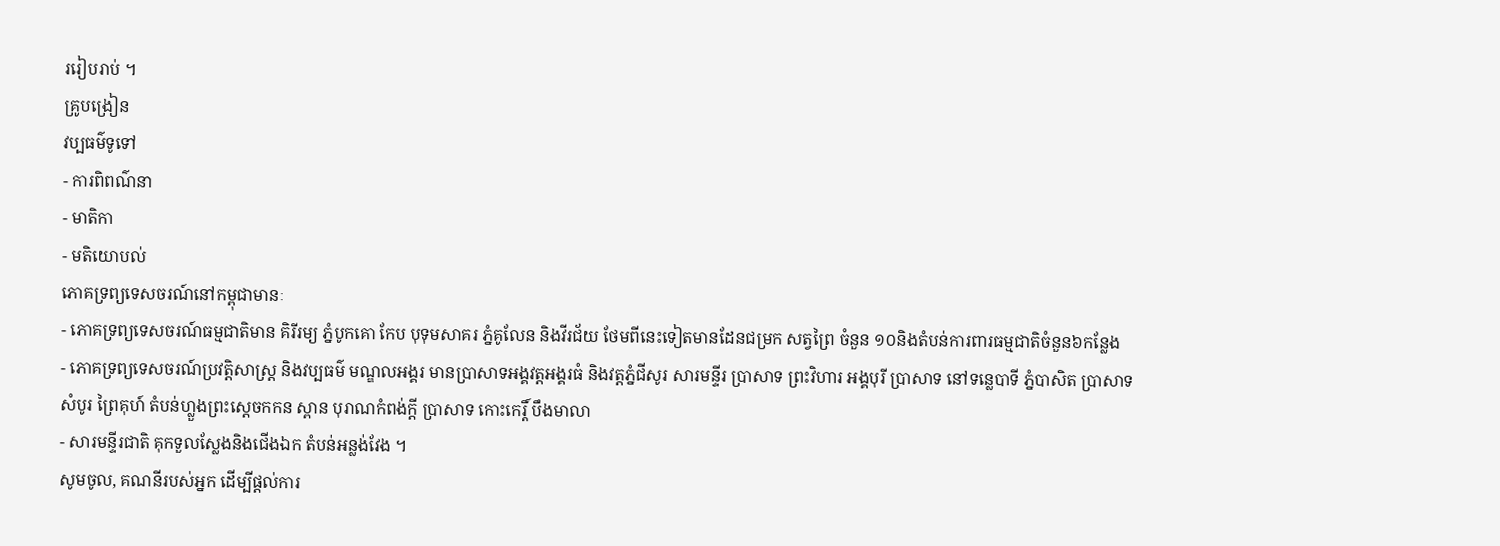ររៀបរាប់ ។
គ្រូបង្រៀន
វប្បធម៌ទូទៅ
- ការពិពណ៌នា
- មាតិកា
- មតិយោបល់
ភោគទ្រព្យទេសចរណ៍នៅកម្ពុជាមានៈ
- ភោគទ្រព្យទេសចរណ៍ធម្មជាតិមាន គិរីរម្យ ភ្នំបូកគោ កែប បុទុមសាគរ ភ្នំគូលែន និងវីរជ័យ ថែមពីនេះទៀតមានដែនជម្រក សត្វព្រៃ ចំនួន ១០និងតំបន់ការពារធម្មជាតិចំនួន៦កន្លែង
- ភោគទ្រព្យទេសចរណ៍ប្រវត្តិសាស្រ្ត និងវប្បធម៌ មណ្ឌលអង្គរ មានប្រាសាទអង្គវត្តអង្គរធំ និងវត្តភ្នំជីសូរ សារមន្ទីរ ប្រាសាទ ព្រះវិហារ អង្គបុរី ប្រាសាទ នៅទន្លេបាទី ភ្នំបាសិត ប្រាសាទសំបូរ ព្រៃគុហ៍ តំបន់ហ្លួងព្រះស្តេចកកន ស្ពាន បុរាណកំពង់ក្តី ប្រាសាទ កោះកេរ្តិ៍ បឹងមាលា
- សារមន្ទីរជាតិ គុកទួលស្លែងនិងជើងឯក តំបន់អន្លង់វែង ។
សូមចូល, គណនីរបស់អ្នក ដើម្បីផ្តល់ការ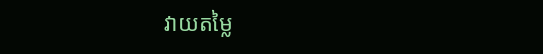វាយតម្លៃ